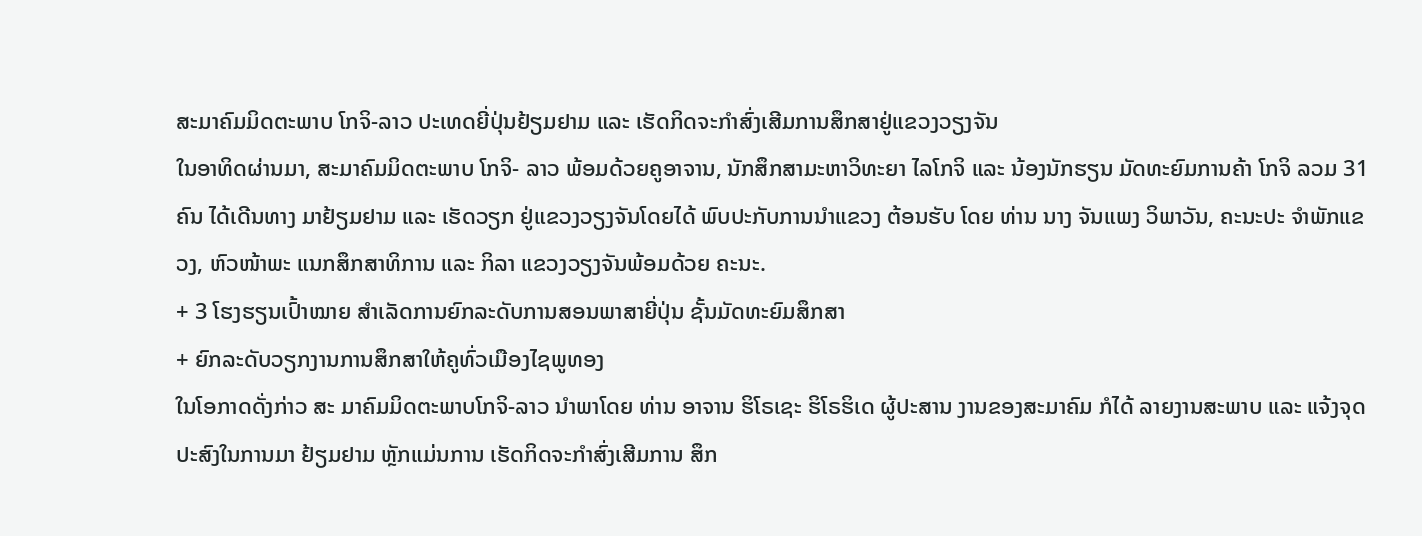ສະມາຄົມມິດຕະພາບ ໂກຈິ-ລາວ ປະເທດຍີ່ປຸ່ນຢ້ຽມຢາມ ແລະ ເຮັດກິດຈະກຳສົ່ງເສີມການສຶກສາຢູ່ແຂວງວຽງຈັນ
ໃນອາທິດຜ່ານມາ, ສະມາຄົມມິດຕະພາບ ໂກຈິ- ລາວ ພ້ອມດ້ວຍຄູອາຈານ, ນັກສຶກສາມະຫາວິທະຍາ ໄລໂກຈິ ແລະ ນ້ອງນັກຮຽນ ມັດທະຍົມການຄ້າ ໂກຈິ ລວມ 31 ຄົນ ໄດ້ເດີນທາງ ມາຢ້ຽມຢາມ ແລະ ເຮັດວຽກ ຢູ່ແຂວງວຽງຈັນໂດຍໄດ້ ພົບປະກັບການນຳແຂວງ ຕ້ອນຮັບ ໂດຍ ທ່ານ ນາງ ຈັນແພງ ວິພາວັນ, ຄະນະປະ ຈຳພັກແຂວງ, ຫົວໜ້າພະ ແນກສຶກສາທິການ ແລະ ກິລາ ແຂວງວຽງຈັນພ້ອມດ້ວຍ ຄະນະ.
+ 3 ໂຮງຮຽນເປົ້າໝາຍ ສຳເລັດການຍົກລະດັບການສອນພາສາຍີ່ປຸ່ນ ຊັ້ນມັດທະຍົມສຶກສາ
+ ຍົກລະດັບວຽກງານການສຶກສາໃຫ້ຄູທົ່ວເມືອງໄຊພູທອງ
ໃນໂອກາດດັ່ງກ່າວ ສະ ມາຄົມມິດຕະພາບໂກຈິ-ລາວ ນຳພາໂດຍ ທ່ານ ອາຈານ ຮິໂຣເຊະ ຮິໂຣຮິເດ ຜູ້ປະສານ ງານຂອງສະມາຄົມ ກໍໄດ້ ລາຍງານສະພາບ ແລະ ແຈ້ງຈຸດປະສົງໃນການມາ ຢ້ຽມຢາມ ຫຼັກແມ່ນການ ເຮັດກິດຈະກຳສົ່ງເສີມການ ສຶກ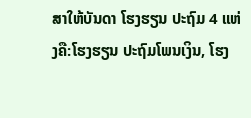ສາໃຫ້ບັນດາ ໂຮງຮຽນ ປະຖົມ 4 ແຫ່ງຄື:ໂຮງຮຽນ ປະຖົມໂພນເງິນ, ໂຮງ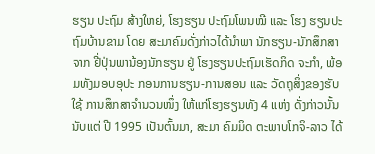ຮຽນ ປະຖົມ ສ້າງໃຫຍ່, ໂຮງຮຽນ ປະຖົມໂພນໝີ ແລະ ໂຮງ ຮຽນປະຖົມບ້ານຂາມ ໂດຍ ສະມາຄົມດັ່ງກ່າວໄດ້ນຳພາ ນັກຮຽນ-ນັກສຶກສາຈາກ ຢີ່ປຸ່ນພານ້ອງນັກຮຽນ ຢູ່ ໂຮງຮຽນປະຖົມເຮັດກິດ ຈະກຳ, ພ້ອມທັງມອບອຸປະ ກອນການຮຽນ-ການສອນ ແລະ ວັດຖຸສິ່ງຂອງຮັບໃຊ້ ການສຶກສາຈຳນວນໜຶ່ງ ໃຫ້ແກ່ໂຮງຮຽນທັງ 4 ແຫ່ງ ດັ່ງກ່າວນັ້ນນັບແຕ່ ປີ 1995 ເປັນຕົ້ນມາ, ສະມາ ຄົມມິດ ຕະພາບໂກຈິ-ລາວ ໄດ້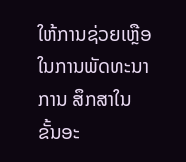ໃຫ້ການຊ່ວຍເຫຼືອ ໃນການພັດທະນາການ ສຶກສາໃນ ຂັ້ນອະ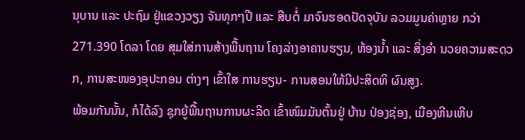ນຸບານ ແລະ ປະຖົມ ຢູ່ແຂວງວຽງ ຈັນທຸກໆປີ ແລະ ສືບຕໍ່ ມາຈົນຮອດປັດຈຸບັນ ລວມມູນຄ່າຫຼາຍ ກວ່າ 271.390 ໂດລາ ໂດຍ ສຸມໃສ່ການສ້າງພື້ນຖານ ໂຄງລ່າງອາຄານຮຽນ, ຫ້ອງນໍ້າ ແລະ ສິ່ງອຳ ນວຍຄວາມສະດວກ, ການສະໜອງອຸປະກອນ ຕ່າງໆ ເຂົ້າໃສ ການຮຽນ- ການສອນໃຫ້ມີປະສິດທິ ຜົນສູງ.
ພ້ອມກັນນັ້ນ, ກໍໄດ້ລົງ ຊຸກຍູ້ພື້ນຖານການຜະລິດ ເຂົ້າໜົມມັນຕົ້ນຢູ່ ບ້ານ ປ່ອງຊ່ອງ, ເມືອງຫີນເຫີບ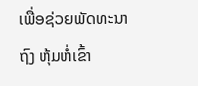ເພື່ອຊ່ວຍພັດທະນາຖົງ ຫຸ້ມຫໍ່ເຂົ້າ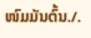ໜົມມັນຕົ້ນ./.